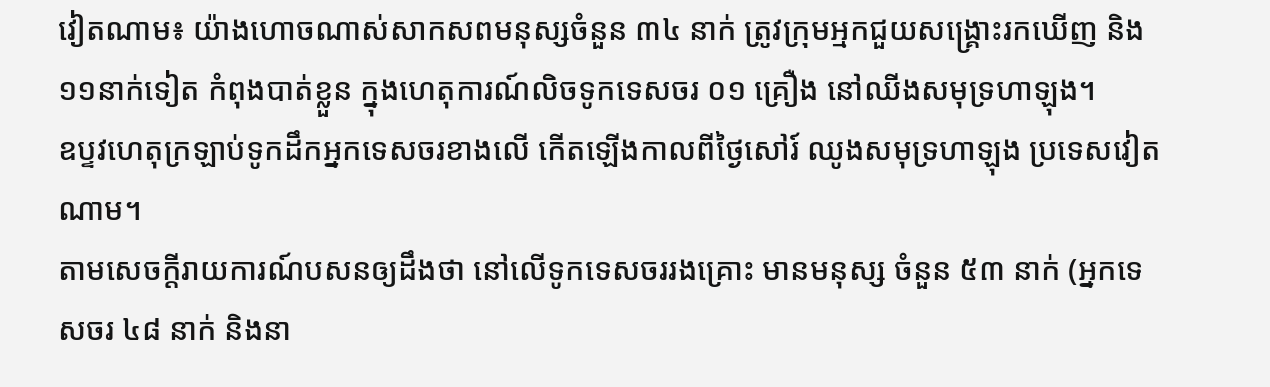វៀតណាម៖ យ៉ាងហោចណាស់សាកសពមនុស្សចំនួន ៣៤ នាក់ ត្រូវក្រុមអ្មកជួយសង្គ្រោះរកឃើញ និង ១១នាក់ទៀត កំពុងបាត់ខ្លួន ក្នុងហេតុការណ៍លិចទូកទេសចរ ០១ គ្រឿង នៅឈីងសមុទ្រហាឡុង។
ឧប្ទវហេតុក្រឡាប់ទូកដឹកអ្នកទេសចរខាងលើ កើតឡើងកាលពីថ្ងៃសៅរ៍ ឈូងសមុទ្រហាឡុង ប្រទេសវៀតណាម។
តាមសេចក្តីរាយការណ៍បសនឲ្យដឹងថា នៅលើទូកទេសចររងគ្រោះ មានមនុស្ស ចំនួន ៥៣ នាក់ (អ្នកទេសចរ ៤៨ នាក់ និងនា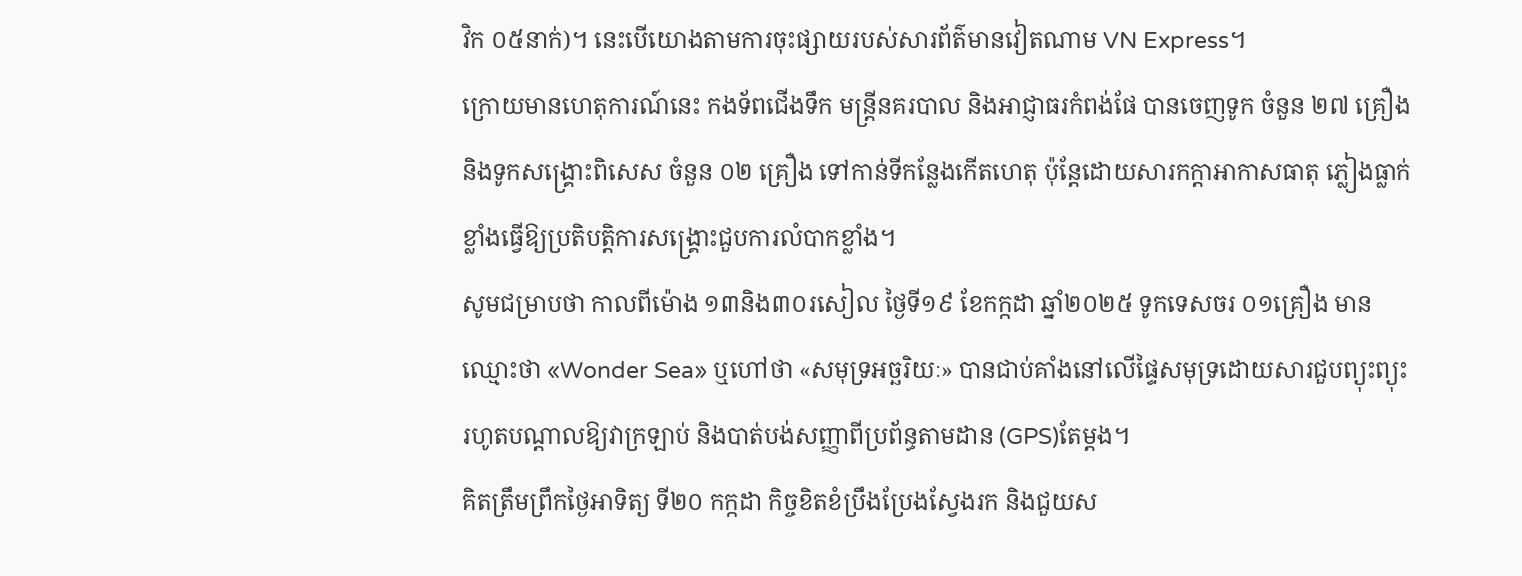វិក ០៥នាក់)។ នេះបើយោងតាមការចុះផ្សាយរបស់សារព័ត៌មានវៀតណាម VN Express។
ក្រោយមានហេតុការណ៍នេះ កងទ័ពជើងទឹក មន្ត្រីនគរបាល និងអាជ្ញាធរកំពង់ផែ បានចេញទូក ចំនួន ២៧ គ្រឿង និងទូកសង្គ្រោះពិសេស ចំនួន ០២ គ្រឿង ទៅកាន់ទីកន្លែងកើតហេតុ ប៉ុន្តែដោយសារកក្តាអាកាសធាតុ ភ្លៀងធ្លាក់ខ្លាំងធ្វើឱ្យប្រតិបត្តិការសង្គ្រោះជួបការលំបាកខ្លាំង។
សូមជម្រាបថា កាលពីម៉ោង ១៣និង៣០រសៀល ថ្ងៃទី១៩ ខែកក្កដា ឆ្នាំ២០២៥ ទូកទេសចរ ០១គ្រឿង មានឈ្មោះថា «Wonder Sea» ឬហៅថា «សមុទ្រអច្ឆរិយៈ» បានជាប់គាំងនៅលើផ្ទៃសមុទ្រដោយសារជួបព្យុះព្យុះ រហូតបណ្តាលឱ្យវាក្រឡាប់ និងបាត់បង់សញ្ញាពីប្រព័ន្ធតាមដាន (GPS)តែម្តង។
គិតត្រឹមព្រឹកថ្ងៃអាទិត្យ ទី២០ កក្កដា កិច្ចខិតខំប្រឹងប្រែងស្វែងរក និងជួយស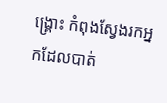ង្គ្រោះ កំពុងស្វែងរកអ្នកដែលបាត់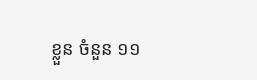ខ្លួន ចំនួន ១១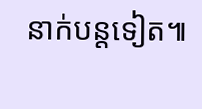នាក់បន្តទៀត៕